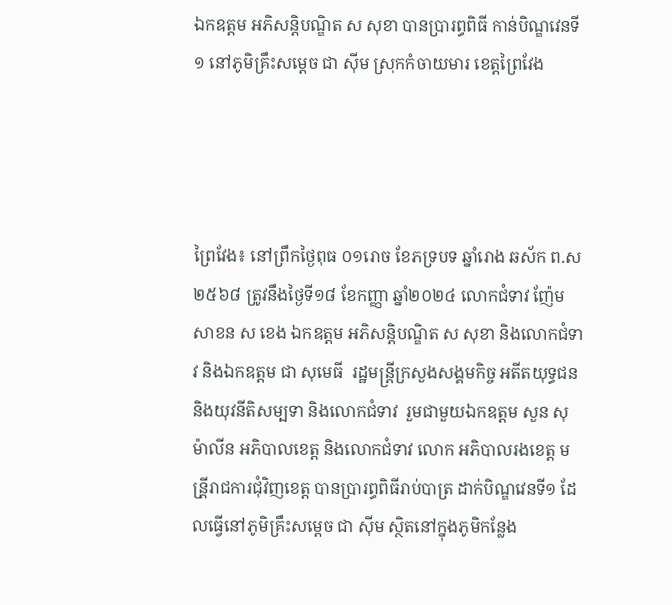ឯកឧត្តម អភិសន្តិបណ្ឌិត ស សុខា បានប្រារព្ធពិធី កាន់បិណ្ឌវេនទី ១ នៅភូមិគ្រឹះសម្ដេច ជា ស៊ីម ស្រុកកំចាយមារ ខេត្តព្រៃវែង




ព្រៃវែង៖ នៅព្រឹកថ្ងៃពុធ ០១រោច ខែភទ្របទ ឆ្នាំរោង ឆស័ក ព.ស២៥៦៨ ត្រូវនឹងថ្ងៃទី១៨ ខែកញ្ញា ឆ្នាំ២០២៤ លោកជំទាវ ញ៉ែម សាខន ស ខេង ឯកឧត្ដម អភិសន្តិបណ្ឌិត ស សុខា និងលោកជំទាវ និងឯកឧត្តម ជា សុមេធី  រដ្ឋមន្រ្តីក្រសួងសង្គមកិច្ច អតីតយុទ្ធជន និងយុវនីតិសម្បទា និងលោកជំទាវ  រួមជាមួយឯកឧត្ដម សួន សុម៉ាលីន អភិបាលខេត្ត និងលោកជំទាវ លោក អភិបាលរងខេត្ត មន្រី្តរាជការជុំវិញខេត្ត បានប្រារព្ធពិធីរាប់បាត្រ ដាក់បិណ្ឌវេនទី១ ដែលធ្វើនៅភូមិគ្រឹះសម្ដេច ជា ស៊ីម ស្ថិតនៅក្នុងភូមិកន្លែង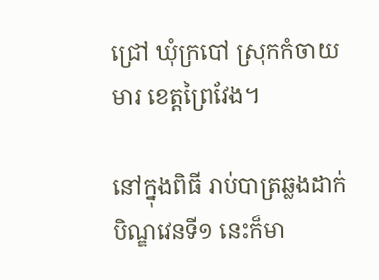ជ្រៅ ឃុំក្របៅ ស្រុកកំចាយមារ ខេត្តព្រៃវែង។

នៅក្នុងពិធី រាប់បាត្រឆ្លងដាក់បិណ្ឌវេនទី១ នេះក៏មា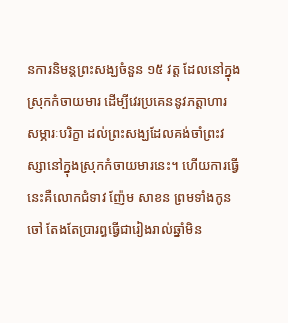នការនិមន្តព្រះសង្ឃចំនួន ១៥ វត្ត ដែលនៅក្នុងស្រុកកំចាយមារ ដើម្បីវេរប្រគេននូវភត្តាហារ សម្ភារៈបរិក្ខា ដល់ព្រះសង្ឃដែលគង់ចាំព្រះវស្សានៅក្នុងស្រុកកំចាយមារនេះ។ ហើយការធ្វើនេះគឺលោកជំទាវ ញ៉ែម សាខន ព្រមទាំងកូនចៅ តែងតែប្រារព្ធធ្វើជារៀងរាល់ឆ្នាំមិន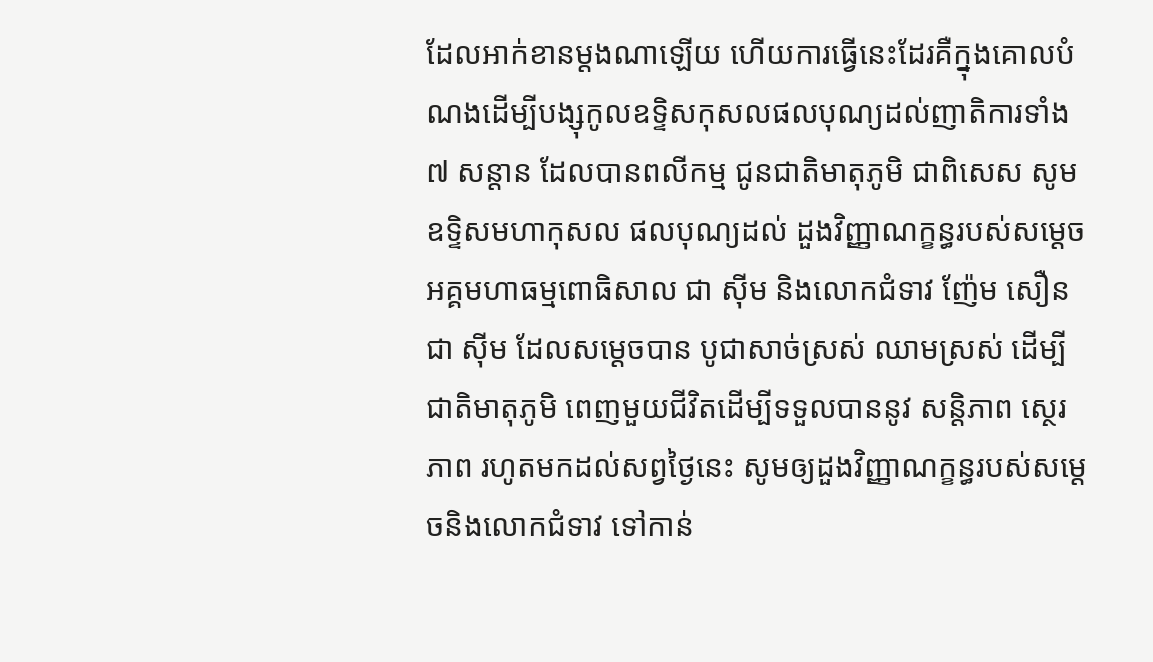ដែលអាក់ខានម្តងណាឡើយ ហើយការធ្វើនេះដែរគឺក្នុងគោលបំណងដើម្បីបង្សុកូលឧទ្ទិសកុសលផលបុណ្យដល់ញាតិការទាំង ៧ សន្តាន ដែលបានពលីកម្ម ជូនជាតិមាតុភូមិ ជាពិសេស សូមឧទ្ទិសមហាកុសល ផលបុណ្យដល់ ដួងវិញ្ញាណក្ខន្ធរបស់សម្ដេចអគ្គមហាធម្មពោធិសាល ជា ស៊ីម និងលោកជំទាវ ញ៉ែម សឿន   ជា ស៊ីម ដែលសម្ដេចបាន បូជាសាច់ស្រស់ ឈាមស្រស់ ដើម្បីជាតិមាតុភូមិ ពេញមួយជីវិតដើម្បីទទួលបាននូវ សន្តិភាព ស្ថេរភាព រហូតមកដល់សព្វថ្ងៃនេះ សូមឲ្យដួងវិញ្ញាណក្ខន្ធរបស់សម្ដេចនិងលោកជំទាវ ទៅកាន់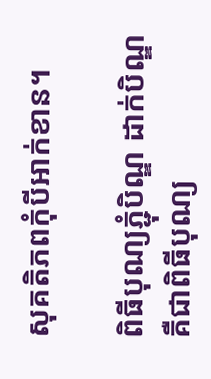សុគតិភពកុំបីអាក់ខាន។

ពិធីបុណ្យភ្ជុំបិណ្ឌ ដាក់បិណ្ឌ គឺជាពិធីបុណ្យ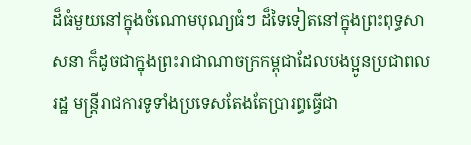ដ៏ធំមួយនៅក្នុងចំណោមបុណ្យធំៗ ដ៏ទៃទៀតនៅក្នុងព្រះពុទ្ធសាសនា ក៏ដូចជាក្នុងព្រះរាជាណាចក្រកម្ពុជាដែលបងប្អូនប្រជាពលរដ្ឋ មន្ត្រីរាជការទូទាំងប្រទេសតែងតែប្រារព្ធធ្វើជា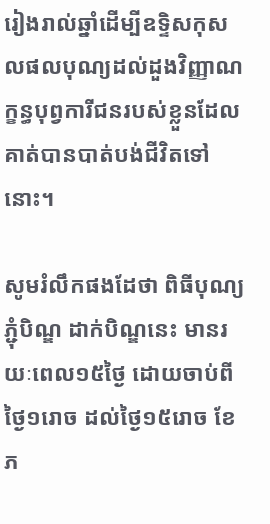រៀងរាល់ឆ្នាំដើម្បីឧទ្ទិសកុសលផលបុណ្យដល់ដួងវិញ្ញាណក្ខន្ធបុព្វការីជនរបស់ខ្លួនដែលគាត់បានបាត់បង់ជីវិតទៅនោះ។

សូមរំលឹកផងដែថា ពិធីបុណ្យភ្ជុំបិណ្ឌ ដាក់បិណ្ឌនេះ មានរយៈពេល១៥ថ្ងៃ ដោយចាប់ពីថ្ងៃ១រោច ដល់ថ្ងៃ១៥រោច ខែភ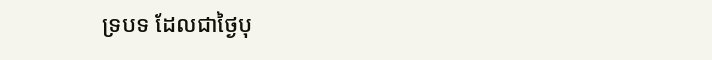ទ្របទ ដែលជាថ្ងៃបុ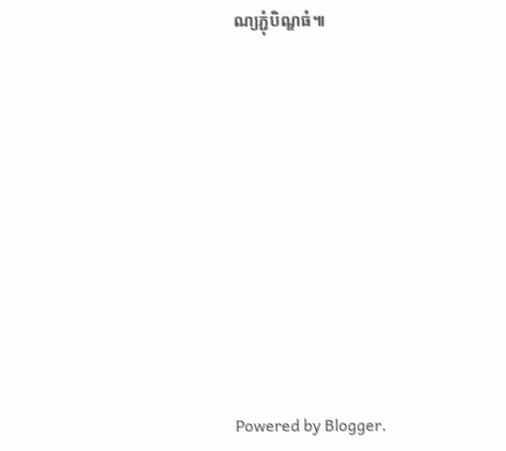ណ្យភ្ជុំបិណ្ឌធំ៕














Powered by Blogger.